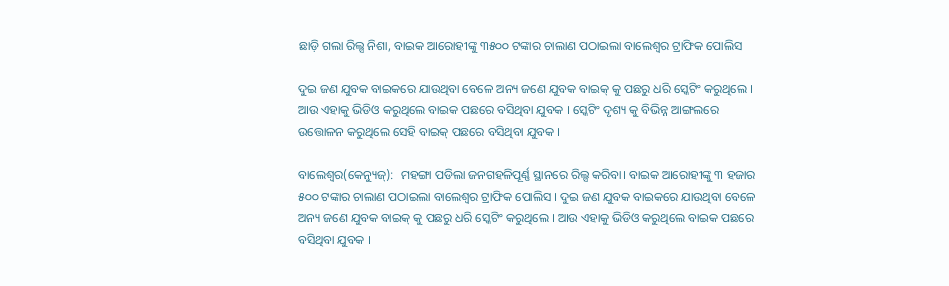ଛାଡ଼ି ଗଲା ରିଲ୍ସ ନିଶା, ବାଇକ ଆରୋହୀଙ୍କୁ ୩୫୦୦ ଟଙ୍କାର ଚାଲାଣ ପଠାଇଲା ବାଲେଶ୍ଵର ଟ୍ରାଫିକ ପୋଲିସ

ଦୁଇ ଜଣ ଯୁବକ ବାଇକରେ ଯାଉଥିବା ବେଳେ ଅନ୍ୟ ଜଣେ ଯୁବକ ବାଇକ୍ କୁ ପଛରୁ ଧରି ସ୍କେଟିଂ କରୁଥିଲେ । ଆଉ ଏହାକୁ ଭିଡିଓ କରୁଥିଲେ ବାଇକ ପଛରେ ବସିଥିବା ଯୁବକ । ସ୍କେଟିଂ ଦୃଶ୍ୟ କୁ ବିଭିନ୍ନ ଆଙ୍ଗଲରେ ଉତ୍ତୋଳନ କରୁଥିଲେ ସେହି ବାଇକ୍ ପଛରେ ବସିଥିବା ଯୁବକ ।

ବାଲେଶ୍ବର(କେନ୍ୟୁଜ୍):  ମହଙ୍ଗା ପଡିଲା ଜନଗହଳିପୂର୍ଣ୍ଣ ସ୍ଥାନରେ ରିଲ୍ସ କରିବା। ବାଇକ ଆରୋହୀଙ୍କୁ ୩ ହଜାର ୫୦୦ ଟଙ୍କାର ଚାଲାଣ ପଠାଇଲା ବାଲେଶ୍ଵର ଟ୍ରାଫିକ ପୋଲିସ । ଦୁଇ ଜଣ ଯୁବକ ବାଇକରେ ଯାଉଥିବା ବେଳେ ଅନ୍ୟ ଜଣେ ଯୁବକ ବାଇକ୍ କୁ ପଛରୁ ଧରି ସ୍କେଟିଂ କରୁଥିଲେ । ଆଉ ଏହାକୁ ଭିଡିଓ କରୁଥିଲେ ବାଇକ ପଛରେ ବସିଥିବା ଯୁବକ ।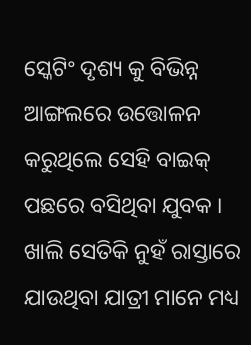ସ୍କେଟିଂ ଦୃଶ୍ୟ କୁ ବିଭିନ୍ନ ଆଙ୍ଗଲରେ ଉତ୍ତୋଳନ କରୁଥିଲେ ସେହି ବାଇକ୍ ପଛରେ ବସିଥିବା ଯୁବକ । ଖାଲି ସେତିକି ନୁହଁ ରାସ୍ତାରେ ଯାଉଥିବା ଯାତ୍ରୀ ମାନେ ମଧ୍ୟ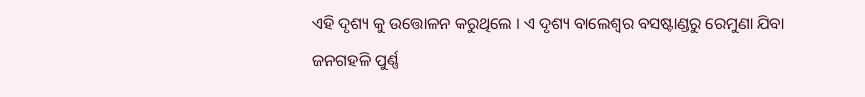ଏହି ଦୃଶ୍ୟ କୁ ଉତ୍ତୋଳନ କରୁଥିଲେ । ଏ ଦୃଶ୍ୟ ବାଲେଶ୍ଵର ବସଷ୍ଟାଣ୍ଡରୁ ରେମୁଣା ଯିବା ଜନଗହଳି ପୁର୍ଣ୍ଣ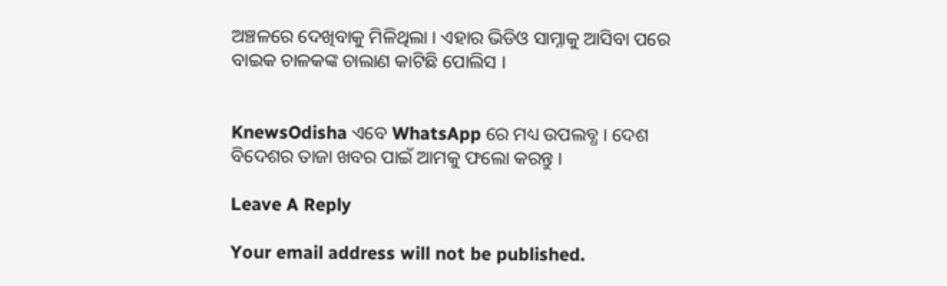ଅଞ୍ଚଳରେ ଦେଖିବାକୁ ମିଳିଥିଲା । ଏହାର ଭିଡିଓ ସାମ୍ନାକୁ ଆସିବା ପରେ ବାଇକ ଚାଳକଙ୍କ ଚାଲାଣ କାଟିଛି ପୋଲିସ ।


KnewsOdisha ଏବେ WhatsApp ରେ ମଧ୍ୟ ଉପଲବ୍ଧ । ଦେଶ ବିଦେଶର ତାଜା ଖବର ପାଇଁ ଆମକୁ ଫଲୋ କରନ୍ତୁ ।

Leave A Reply

Your email address will not be published.